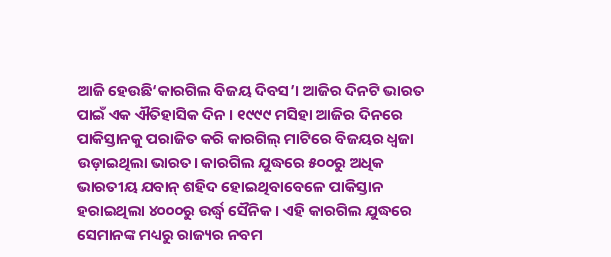ଆଜି ହେଉଛି‘କାରଗିଲ ବିଜୟ ଦିବସ’। ଆଜିର ଦିନଟି ଭାରତ ପାଇଁ ଏକ ଐତିହାସିକ ଦିନ । ୧୯୯୯ ମସିହା ଆଜିର ଦିନରେ ପାକିସ୍ତାନକୁ ପରାଜିତ କରି କାରଗିଲ୍ ମାଟିରେ ବିଜୟର ଧ୍ଵଜା ଉଡ଼ାଇଥିଲା ଭାରତ। କାରଗିଲ ଯୁଦ୍ଧରେ ୫୦୦ରୁ ଅଧିକ ଭାରତୀୟ ଯବାନ୍ ଶହିଦ ହୋଇଥିବାବେଳେ ପାକିସ୍ତାନ ହରାଇଥିଲା ୪୦୦୦ରୁ ଉର୍ଦ୍ଧ୍ବ ସୈନିକ । ଏହି କାରଗିଲ ଯୁଦ୍ଧରେ ସେମାନଙ୍କ ମଧ୍ୟରୁ ରାଜ୍ୟର ନବମ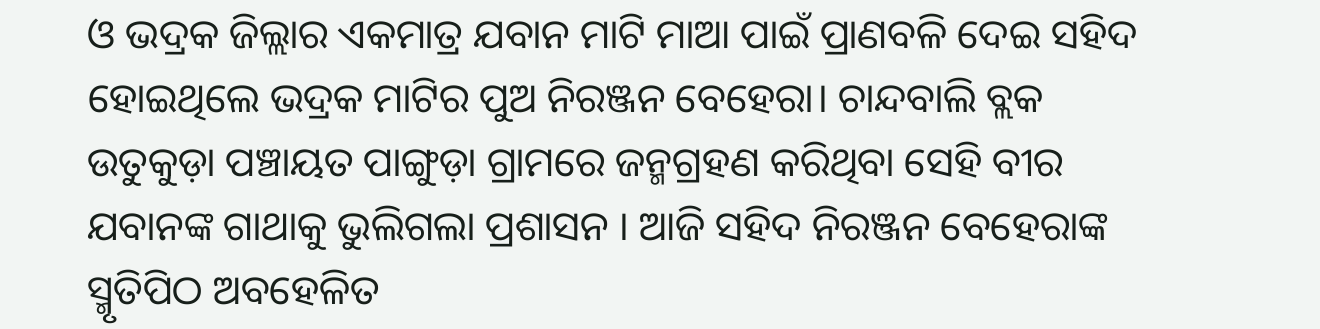ଓ ଭଦ୍ରକ ଜିଲ୍ଲାର ଏକମାତ୍ର ଯବାନ ମାଟି ମାଆ ପାଇଁ ପ୍ରାଣବଳି ଦେଇ ସହିଦ ହୋଇଥିଲେ ଭଦ୍ରକ ମାଟିର ପୁଅ ନିରଞ୍ଜନ ବେହେରା। ଚାନ୍ଦବାଲି ବ୍ଲକ ଉତୁକୁଡ଼ା ପଞ୍ଚାୟତ ପାଙ୍ଗୁଡ଼ା ଗ୍ରାମରେ ଜନ୍ମଗ୍ରହଣ କରିଥିବା ସେହି ବୀର ଯବାନଙ୍କ ଗାଥାକୁ ଭୁଲିଗଲା ପ୍ରଶାସନ । ଆଜି ସହିଦ ନିରଞ୍ଜନ ବେହେରାଙ୍କ ସ୍ମୃତିପିଠ ଅବହେଳିତ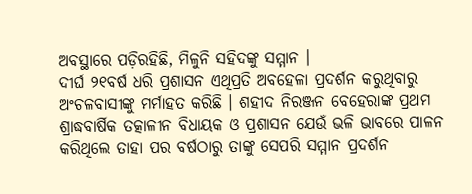ଅବସ୍ଥାରେ ପଡ଼ିରହିଛି, ମିଳୁନି ସହିଦଙ୍କୁ ସମ୍ମାନ ।
ଦୀର୍ଘ ୨୧ବର୍ଷ ଧରି ପ୍ରଶାସନ ଏଥିପ୍ରତି ଅବହେଳା ପ୍ରଦର୍ଶନ କରୁଥିବାରୁ ଅଂଚଳବାସୀଙ୍କୁ ମର୍ମାହତ କରିଛି । ଶହୀଦ ନିରଞ୍ଜନ ବେହେରାଙ୍କ ପ୍ରଥମ ଶ୍ରାଦ୍ଧବାର୍ଷିକ ତତ୍କାଳୀନ ବିଧାୟକ ଓ ପ୍ରଶାସନ ଯେଉଁ ଭଳି ଭାବରେ ପାଳନ କରିଥିଲେ ତାହା ପର ବର୍ଷଠାରୁ ତାଙ୍କୁ ସେପରି ସମ୍ମାନ ପ୍ରଦର୍ଶନ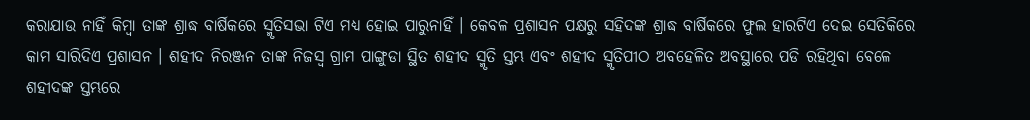କରାଯାଉ ନାହିଁ କିମ୍ବା ତାଙ୍କ ଶ୍ରାଦ୍ଧ ବାର୍ଷିକରେ ସ୍ମୃତିସଭା ଟିଏ ମଧ୍ୟ ହୋଇ ପାରୁନାହିଁ । କେବଳ ପ୍ରଶାସନ ପକ୍ଷରୁ ସହିଦଙ୍କ ଶ୍ରାଦ୍ଧ ବାର୍ଷିକରେ ଫୁଲ ହାରଟିଏ ଦେଇ ସେତିକିରେ କାମ ସାରିଦିଏ ପ୍ରଶାସନ । ଶହୀଦ ନିରଞ୍ଜନ ତାଙ୍କ ନିଜସ୍ବ ଗ୍ରାମ ପାଙ୍ଗୁଡା ସ୍ଥିତ ଶହୀଦ ସ୍ମୃତି ସ୍ତମ୍ଭ ଏବଂ ଶହୀଦ ସ୍ମୃତିପୀଠ ଅବହେଳିତ ଅବସ୍ଥାରେ ପଡି ରହିଥିବା ବେଳେ ଶହୀଦଙ୍କ ସ୍ତମ୍ଭରେ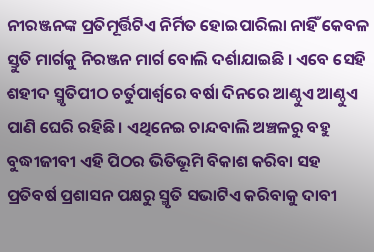ନୀରଞ୍ଜନଙ୍କ ପ୍ରତିମୂର୍ତ୍ତିଟିଏ ନିର୍ମିତ ହୋଇପାରିଲା ନାହିଁ କେବଳ ସ୍ତୁତି ମାର୍ଗକୁ ନିରଞ୍ଜନ ମାର୍ଗ ବୋଲି ଦର୍ଶାଯାଇଛି । ଏବେ ସେହି ଶହୀଦ ସ୍ମୃତିପୀଠ ଚର୍ତୁପାର୍ଶ୍ଵରେ ବର୍ଷା ଦିନରେ ଆଣ୍ଠୁଏ ଆଣ୍ଠୁଏ ପାଣି ଘେରି ରହିଛି । ଏଥିନେଇ ଚାନ୍ଦବାଲି ଅଞ୍ଚଳରୁ ବହୁ ବୁଦ୍ଧୀଜୀବୀ ଏହି ପିଠର ଭିତିଭୂମି ବିକାଶ କରିବା ସହ ପ୍ରତିବର୍ଷ ପ୍ରଶାସନ ପକ୍ଷରୁ ସ୍ମୃତି ସଭାଟିଏ କରିବାକୁ ଦାବୀ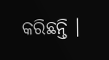କରିଛନ୍ତି ।